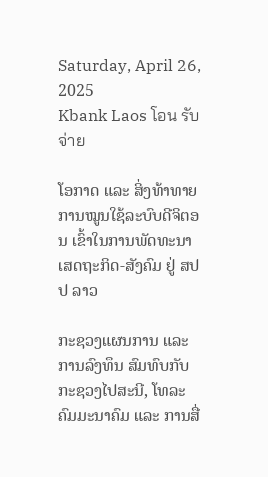Saturday, April 26, 2025
Kbank Laos โอน รับ จ่าย

ໂອກາດ ແລະ ສິ່ງທ້າທາຍ ການໝູນໃຊ້ລະບົບດີຈິຕອນ ເຂົ້າໃນການພັດທະນາເສດຖະກິດ-ສັງຄົມ ຢູ່ ສປປ ລາວ

ກະຊວງແຜນການ ແລະ ການລົງທຶນ ສົມທົບກັບກະຊວງໄປສະນີ, ໂທລະ ຄົມມະນາຄົມ ແລະ ການສື່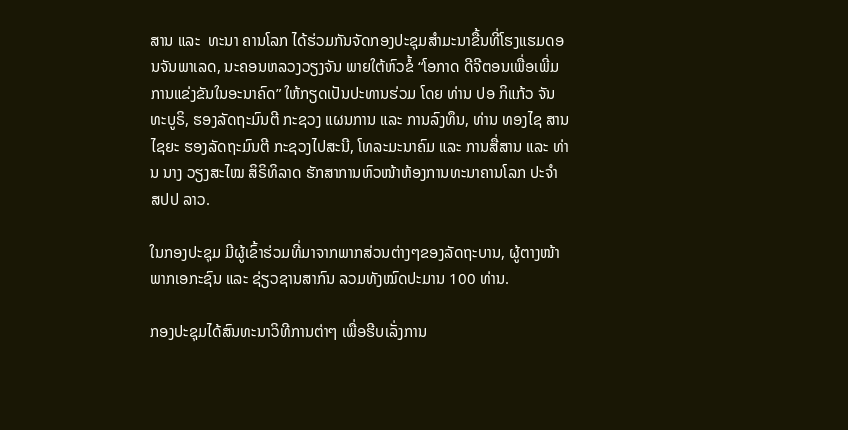ສານ ແລະ  ທະນາ ຄານໂລກ ໄດ້ຮ່ວມກັນຈັດກອງປະຊຸມສຳມະນາຂື້ນທີ່ໂຮງແຮມດອນຈັນພາເລດ, ນະຄອນຫລວງວຽງຈັນ ພາຍໃຕ້ຫົວຂໍ້ “ໂອກາດ ດີຈີຕອນເພື່ອເພີ່ມ  ການແຂ່ງຂັນໃນອະນາຄົດ” ໃຫ້ກຽດເປັນປະທານຮ່ວມ ໂດຍ ທ່ານ ປອ ກິແກ້ວ ຈັນທະບູຣິ, ຮອງລັດຖະມົນຕີ ກະຊວງ ແຜນການ ແລະ ການລົງທຶນ, ທ່ານ ທອງໄຊ ສານໄຊຍະ ຮອງລັດຖະມົນຕີ ກະຊວງໄປສະນີ, ໂທລະມະນາຄົມ ແລະ ການສື່ສານ ແລະ ທ່ານ ນາງ ວຽງສະໄໝ ສິຣິທິລາດ ຮັກສາການຫົວໜ້າຫ້ອງການທະນາຄານໂລກ ປະຈໍາ ສປປ ລາວ.

ໃນກອງປະຊຸມ ມີຜູ້ເຂົ້າຮ່ວມທີ່ມາຈາກພາກສ່ວນຕ່າງໆຂອງລັດຖະບານ, ຜູ້ຕາງໜ້າ ພາກເອກະຊົນ ແລະ ຊ່ຽວຊານສາກົນ ລວມທັງໝົດປະມານ 100 ທ່ານ.

ກອງປະຊຸມໄດ້ສົນທະນາວິທີການຕ່າໆ ເພື່ອຮີບເລັ່ງການ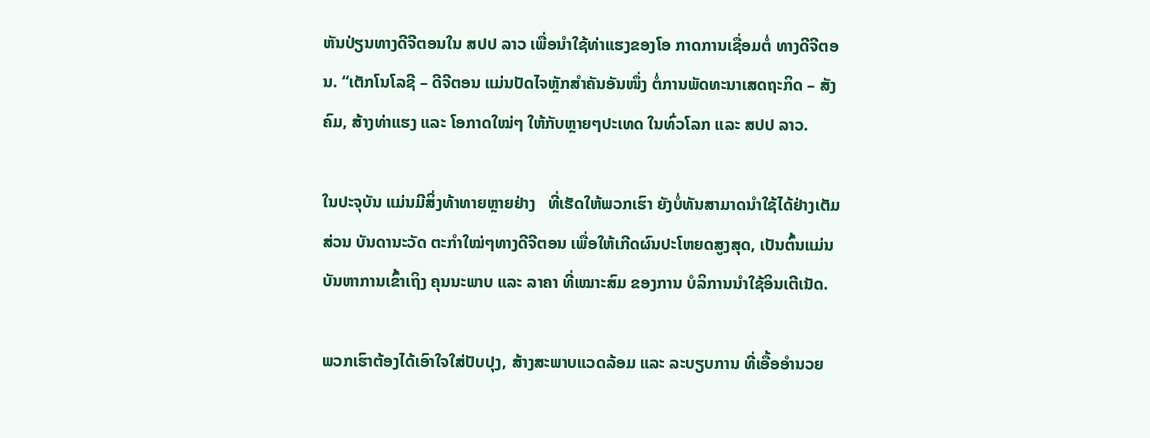ຫັນປ່ຽນທາງດີຈີຕອນໃນ ສປປ ລາວ ເພື່ອນຳໃຊ້ທ່າແຮງຂອງໂອ ກາດການເຊື່ອມຕໍ່ ທາງດີຈີຕອນ. “ເຕັກໂນໂລຊີ – ດີຈີຕອນ ແມ່ນປັດໄຈຫຼັກສໍາຄັນອັນໜຶ່ງ ຕໍ່ການພັດທະນາເສດຖະກິດ – ສັງຄົມ, ສ້າງທ່າແຮງ ແລະ ໂອກາດໃໝ່ໆ ໃຫ້ກັບຫຼາຍໆປະເທດ ໃນທົ່ວໂລກ ແລະ ສປປ ລາວ.

ໃນປະຈຸບັນ ແມ່ນມີສິ່ງທ້າທາຍຫຼາຍຢ່າງ   ທີ່ເຮັດໃຫ້ພວກເຮົາ ຍັງບໍ່ທັນສາມາດນຳໃຊ້ໄດ້ຢ່າງເຕັມສ່ວນ ບັນດານະວັດ ຕະກຳໃໝ່ໆທາງດີຈີຕອນ ເພື່ອໃຫ້ເກີດຜົນປະໂຫຍດສູງສຸດ, ເປັນຕົ້ນແມ່ນ ບັນຫາການເຂົ້າເຖິງ ຄຸນນະພາບ ແລະ ລາຄາ ທີ່ເໝາະສົມ ຂອງການ ບໍລິການນຳໃຊ້ອິນເຕີເນັດ.

ພວກເຮົາຕ້ອງໄດ້ເອົາໃຈໃສ່ປັບປຸງ, ສ້າງສະພາບແວດລ້ອມ ແລະ ລະບຽບການ ທີ່ເອື້ອອຳນວຍ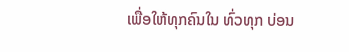ເພື່ອໃຫ້ທຸກຄົນໃນ ທົ່ວທຸກ ບ່ອນ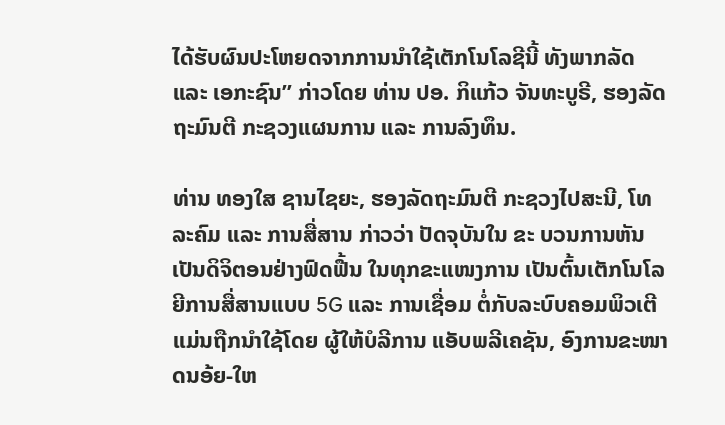ໄດ້ຮັບຜົນປະໂຫຍດຈາກການນຳໃຊ້ເຕັກໂນໂລຊີນີ້ ທັງພາກລັດ ແລະ ເອກະຊົນ” ກ່າວໂດຍ ທ່ານ ປອ. ກິແກ້ວ ຈັນທະບູຣີ, ຮອງລັດຖະມົນຕີ ກະຊວງແຜນການ ແລະ ການລົງທຶນ.

ທ່ານ ທອງໃສ ຊານໄຊຍະ, ຮອງລັດຖະມົນຕີ ກະຊວງໄປສະນີ, ໂທລະຄົມ ແລະ ການສື່ສານ ກ່າວວ່າ ປັດຈຸບັນໃນ ຂະ ບວນການຫັນ ເປັນດິຈິຕອນຢ່າງຟົດຟື້ນ ໃນທຸກຂະແໜງການ ເປັນຕົ້ນເຕັກໂນໂລຍີການສື່ສານແບບ 5G ແລະ ການເຊື່ອມ ຕໍ່ກັບລະບົບຄອມພິວເຕີ ແມ່ນຖືກນຳໃຊ້ໂດຍ ຜູ້ໃຫ້ບໍລີການ ແອັບພລີເຄຊັນ, ອົງການຂະໜາດນອ້ຍ-ໃຫ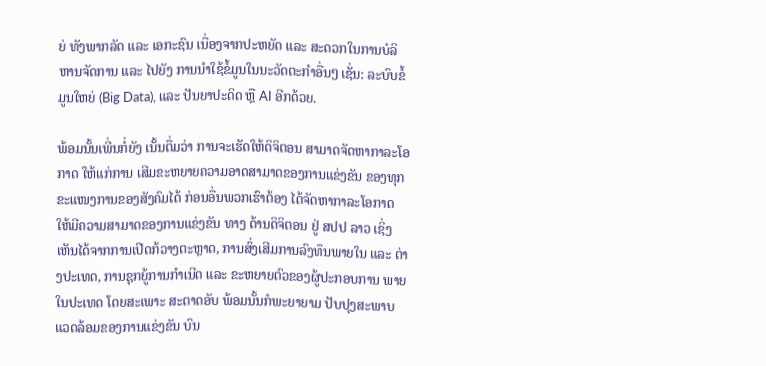ຍ່ ທັງພາກລັດ ແລະ ເອກະຊົນ ເນື່ອງຈາກປະຫຍັດ ແລະ ສະດວກໃນການບໍລິຫານຈັດການ ແລະ ໄປຍັງ ການນຳໃຊ້ຂໍ້ມູນໃນນະວັດຕະກຳອື່ນໆ ເຊັ່ນ: ລະບົບຂໍ້ມູນໃຫຍ່ (Big Data), ແລະ ປັນຍາປະດິດ ຫຼື AI ອີກດ້ວຍ.

ພ້ອມນັ້ນເພີ່ນກໍ່ຍັງ ເນັ້ນຕື່ມວ່າ ການຈະເຮັດໃຫ້ດິຈິຕອນ ສາມາດຈັດຫາກາລະໂອກາດ ໃຫ້ແກ່ການ ເສີມຂະຫຍາຍຄວາມອາດສາມາດຂອງການແຂ່ງຂັນ ຂອງທຸກຂະແໜງການຂອງສັງຄົມໄດ້ ກ່ອນອື່ນພວກເຮົາຕ້ອງ ໄດ້ຈັດຫາກາລະໂອກາດ ໃຫ້ມີຄວາມສາມາດຂອງການແຂ່ງຂັນ ທາງ ດ້ານດິຈິຕອນ ຢູ່ ສປປ ລາວ ເຊິ່ງເຫັນໄດ້ຈາກການເປີດກ້ວາງຕະຫຼາດ, ການສົ່ງເສີມການລົງທຶນພາຍໃນ ແລະ ຕ່າງປະເທດ, ການຊຸກຍູ້ການກຳເນີດ ແລະ ຂະຫຍາຍຕົວຂອງຜູ້ປະກອບການ ພາຍໃນປະເທດ ໂດຍສະເພາະ ສະຕາດອັບ ພ້ອມນັ້ນກໍພະຍາຍາມ ປັບປຸງສະພາບແວດລ້ອມຂອງການແຂ່ງຂັນ ບົນ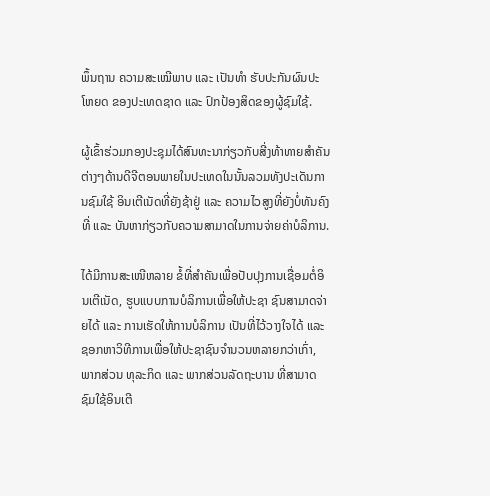ພຶ້ນຖານ ຄວາມສະເໝີພາບ ແລະ ເປັນທຳ ຮັບປະກັນຜົນປະໂຫຍດ ຂອງປະເທດຊາດ ແລະ ປົກປ້ອງສິດຂອງຜູ້ຊົມໃຊ້.

ຜູ້ເຂົ້າຮ່ວມກອງປະຊຸມໄດ້ສົນທະນາກ່ຽວກັບສີ່ງທ້າທາຍສຳຄັນຕ່າງໆດ້ານດີຈີຕອນພາຍໃນປະເທດໃນນັ້ນລວມທັງປະເດັນການຊົມໃຊ້ ອິນເຕີເນັດທີ່ຍັງຊ້າຢູ່ ແລະ ຄວາມໄວສູງທີ່ຍັງບໍ່ທັນຄົງທີ່ ແລະ ບັນຫາກ່ຽວກັບຄວາມສາມາດໃນການຈ່າຍຄ່າບໍລິການ.

ໄດ້ມີການສະເໜີຫລາຍ ຂໍ້ທີ່ສຳຄັນເພື່ອປັບປຸງການເຊື່ອມຕໍ່ອິນເຕີເນັດ, ຮູບແບບການບໍລິການເພື່ອໃຫ້ປະຊາ ຊົນສາມາດຈ່າຍໄດ້ ແລະ ການເຮັດໃຫ້ການບໍລິການ ເປັນທີ່ໄວ້ວາງໃຈໄດ້ ແລະ ຊອກຫາວິທີການເພື່ອໃຫ້ປະຊາຊົນຈຳນວນຫລາຍກວ່າເກົ່າ, ພາກສ່ວນ ທຸລະກິດ ແລະ ພາກສ່ວນລັດຖະບານ ທີ່ສາມາດຊົມໃຊ້ອິນເຕີ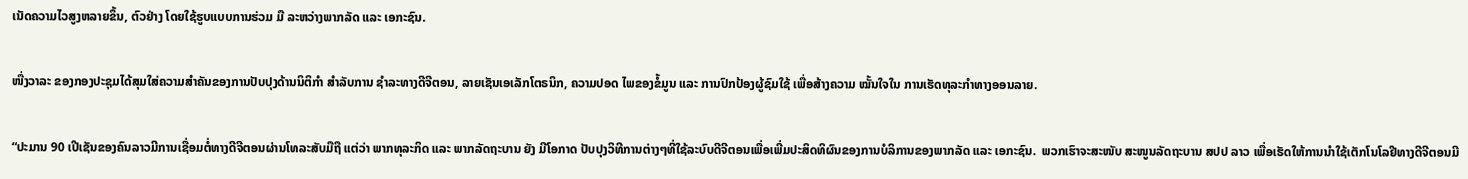ເນັດຄວາມໄວສູງຫລາຍຂຶ້ນ, ຕົວຢ່າງ ໂດຍໃຊ້ຮູບແບບການຮ່ວມ ມື ລະຫວ່າງພາກລັດ ແລະ ເອກະຊົນ.

ໜື່ງວາລະ ຂອງກອງປະຊຸມໄດ້ສຸມໃສ່ຄວາມສຳຄັນຂອງການປັບປຸງດ້ານນິຕິກຳ ສຳລັບການ ຊຳລະທາງດີຈີຕອນ, ລາຍເຊັນເອເລັກໂຕຣນິກ, ຄວາມປອດ ໄພຂອງຂໍ້ມູນ ແລະ ການປົກປ້ອງຜູ້ຊົມໃຊ້ ເພື່ອສ້າງຄວາມ ໝັ້ນໃຈໃນ ການເຮັດທຸລະກຳທາງອອນລາຍ.

“ປະມານ 90 ເປີເຊັນຂອງຄົນລາວມີການເຊື່ອມຕໍ່ທາງດີຈີຕອນຜ່ານໂທລະສັບມືຖື ແຕ່ວ່າ ພາກທຸລະກິດ ແລະ ພາກລັດຖະບານ ຍັງ ມີໂອກາດ ປັບປຸງວິທີການຕ່າງໆທີ່ໃຊ້ລະບົບດີຈີຕອນເພື່ອເພີ່ມປະສິດທິຜົນຂອງການບໍລິການຂອງພາກລັດ ແລະ ເອກະຊົນ.  ພວກເຮົາຈະສະໜັບ ສະໜູນລັດຖະບານ ສປປ ລາວ ເພື່ອເຮັດໃຫ້ການນຳໃຊ້ເຕັກໂນໂລຢີທາງດີຈີຕອນມີ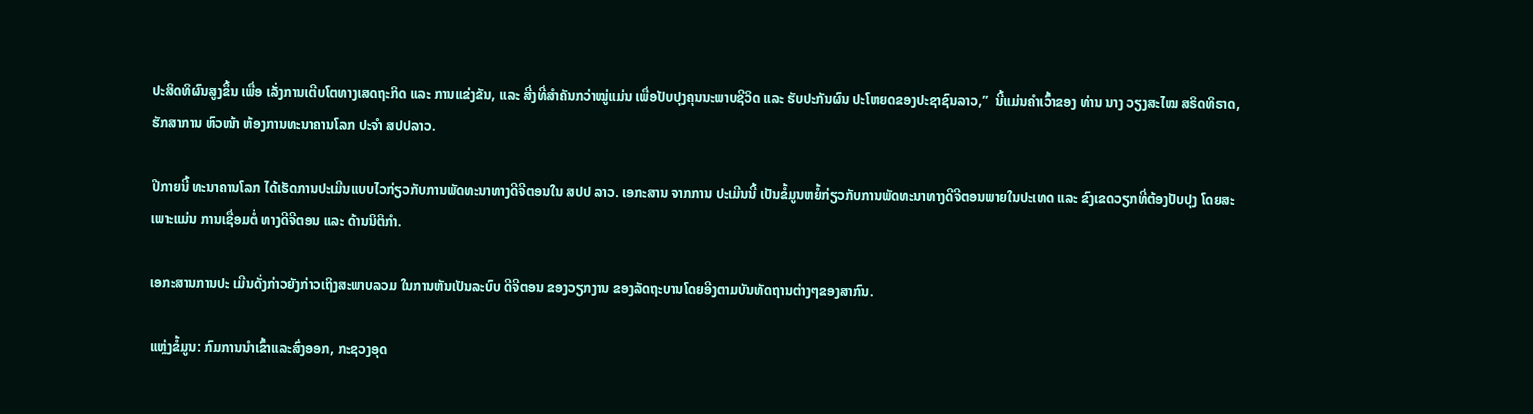ປະສິດທິຜົນສູງຂຶ້ນ ເພື່ອ ເລັ່ງການເຕີບໂຕທາງເສດຖະກິດ ແລະ ການແຂ່ງຂັນ, ແລະ ສີ່ງທີ່ສຳຄັນກວ່າໝູ່ແມ່ນ ເພື່ອປັບປຸງຄຸນນະພາບຊີວິດ ແລະ ຮັບປະກັນຜົນ ປະໂຫຍດຂອງປະຊາຊົນລາວ,”  ນີ້ແມ່ນຄໍາເວົ້າຂອງ ທ່ານ ນາງ ວຽງສະໄໝ ສຣິດທິຣາດ, ຮັກສາການ ຫົວໜ້າ ຫ້ອງການທະນາຄານໂລກ ປະຈຳ ສປປລາວ.

ປີກາຍນີ້ ທະນາຄານໂລກ ໄດ້ເຮັດການປະເມີນແບບໄວກ່ຽວກັບການພັດທະນາທາງດີຈີຕອນໃນ ສປປ ລາວ. ເອກະສານ ຈາກການ ປະເມີນນີ້ ເປັນຂໍ້ມູນຫຍໍ້ກ່ຽວກັບການພັດທະນາທາງດີຈີຕອນພາຍໃນປະເທດ ແລະ ຂົງເຂດວຽກທີ່ຕ້ອງປັບປຸງ ໂດຍສະເພາະແມ່ນ ການເຊື່ອມຕໍ່ ທາງດີຈີຕອນ ແລະ ດ້ານນິຕິກຳ.

ເອກະສານການປະ ເມີນດັ່ງກ່າວຍັງກ່າວເຖິງສະພາບລວມ ໃນການຫັນເປັນລະບົບ ດີຈີຕອນ ຂອງວຽກງານ ຂອງລັດຖະບານໂດຍອີງຕາມບັນທັດຖານຕ່າງໆຂອງສາກົນ.

ແຫຼ່ງຂໍ້ມູນ: ກົມການນໍາເຂົ້າແລະສົ່ງອອກ, ກະຊວງອຸດ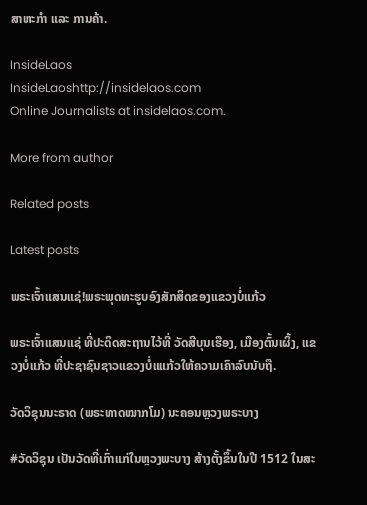ສາຫະກໍາ ແລະ ການຄ້າ.

InsideLaos
InsideLaoshttp://insidelaos.com
Online Journalists at insidelaos.com.

More from author

Related posts

Latest posts

ພຣະເຈົ້າແສນແຊ່!ພຣະພຸດທະຮູບອົງສັກສິດຂອງແຂວງບໍ່ແກ້ວ

ພຣະເຈົ້າແສນແຊ່ ທີ່ປະດິດສະຖານໄວ້ທີ່ ວັດສີບຸນເຮືອງ, ເມືອງຕົ້ນເຜິ້ງ, ແຂວງບໍ່ແກ້ວ ທີ່ປະຊາຊົນຊາວແຂວງບໍ່ແແກ້ວໃຫ້ຄວາມເຄົາລົບນັບຖື.

ວັດວິຊຸນນະຣາດ (ພຣະທາດໝາກໂມ) ນະຄອນຫຼວງພຣະບາງ

#ວັດວິຊຸນ ເປັນວັດທີ່ເກົ່າແກ່ໃນຫຼວງພະບາງ ສ້າງຕັ້ງຂຶ້ນໃນປີ 1512 ໃນສະ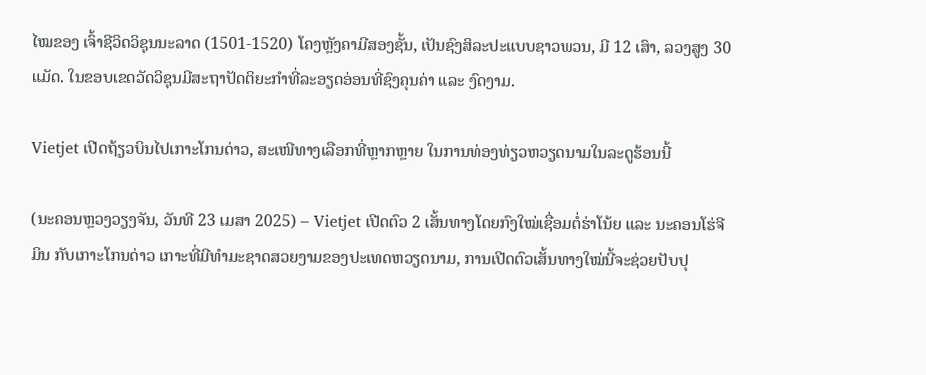ໄໝຂອງ ເຈົ້າຊີວິດວິຊຸນນະລາດ (1501-1520) ໂຄງຫຼັງຄາມີສອງຊັ້ນ, ເປັນຊົງສິລະປະແບບຊາວພວນ, ມີ 12 ເສົາ, ລວງສູງ 30 ແມັດ. ໃນຂອບເຂດວັດວິຊຸນມີສະຖາປັດຕິຍະກໍາທີ່ລະອຽດອ່ອນທີ່ຊົງຄຸນຄ່າ ແລະ ງົດງາມ.

Vietjet ເປີດຖ້ຽວບິນໄປເກາະໂກນດ່າວ, ສະເໜີທາງເລືອກທີ່ຫຼາກຫຼາຍ ໃນການທ່ອງທ່ຽວຫວຽດນາມໃນລະດູຮ້ອນນີ້

(ນະຄອນຫຼວງວຽງຈັນ, ວັນທີ 23 ເມສາ 2025) – Vietjet ເປີດຕົວ 2 ເສັ້ນທາງໂດຍກົງໃໝ່ເຊື່ອມຕໍ່ຮ່າໂນ້ຍ ແລະ ນະຄອນໂຮ່ຈີມິນ ກັບເກາະໂກນດ່າວ ເກາະທີ່ມີທຳມະຊາດສວຍງາມຂອງປະເທດຫວຽດນາມ, ການເປີດຕົວເສັ້ນທາງໃໝ່ນີ້ຈະຊ່ວຍປັບປຸ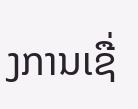ງການເຊື່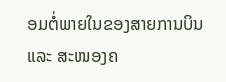ອມຕໍ່ພາຍໃນຂອງສາຍການບິນ ແລະ ສະໜອງຄ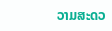ວາມສະດວ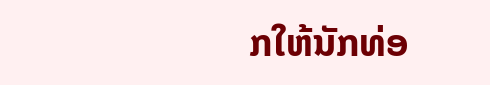ກໃຫ້ນັກທ່ອ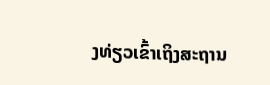ງທ່ຽວເຂົ້າເຖິງສະຖານ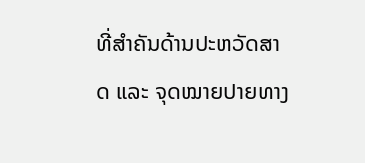ທີ່ສຳຄັນດ້ານປະຫວັດສາດ ແລະ ຈຸດໝາຍປາຍທາງ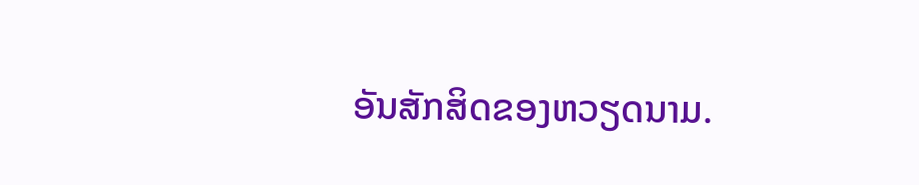ອັນສັກສິດຂອງຫວຽດນາມ.